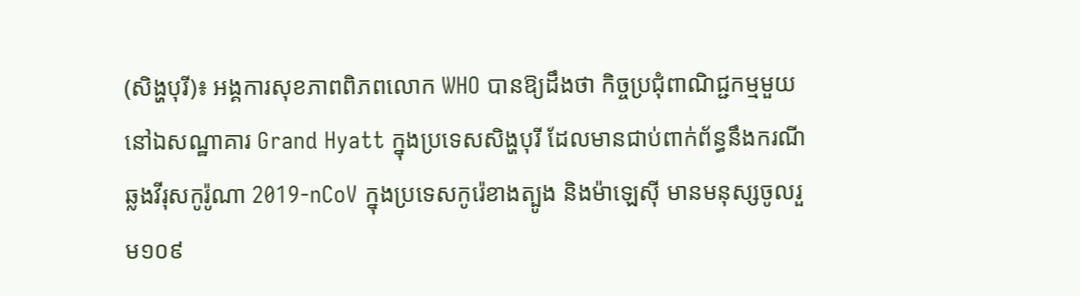(សិង្ហបុរី)៖ អង្គការសុខភាពពិភពលោក WHO បានឱ្យដឹងថា កិច្ចប្រជុំពាណិជ្ជកម្មមួយ នៅឯសណ្ឋាគារ Grand Hyatt ក្នុងប្រទេសសិង្ហបុរី ដែលមានជាប់ពាក់ព័ន្ធនឹងករណីឆ្លងវីរុសកូរ៉ូណា 2019-nCoV ក្នុងប្រទេសកូរ៉េខាងត្បូង និងម៉ាឡេស៊ី មានមនុស្សចូលរួម១០៩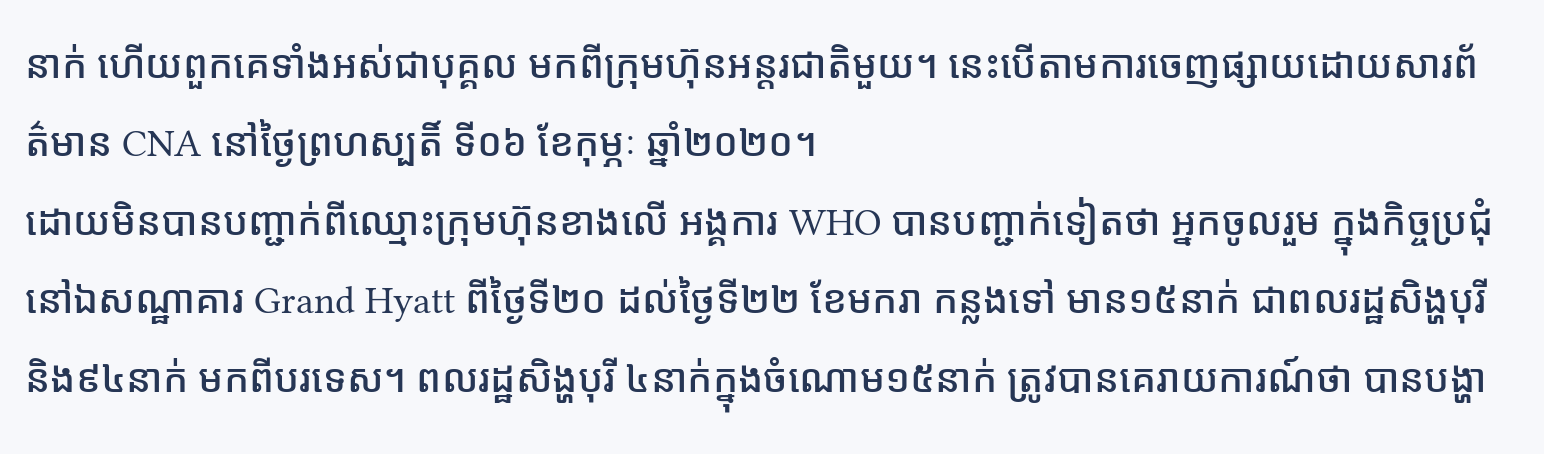នាក់ ហើយពួកគេទាំងអស់ជាបុគ្គល មកពីក្រុមហ៊ុនអន្តរជាតិមួយ។ នេះបើតាមការចេញផ្សាយដោយសារព័ត៌មាន CNA នៅថ្ងៃព្រហស្បតិ៍ ទី០៦ ខែកុម្ភៈ ឆ្នាំ២០២០។
ដោយមិនបានបញ្ជាក់ពីឈ្មោះក្រុមហ៊ុនខាងលើ អង្គការ WHO បានបញ្ជាក់ទៀតថា អ្នកចូលរួម ក្នុងកិច្ចប្រជុំនៅឯសណ្ឋាគារ Grand Hyatt ពីថ្ងៃទី២០ ដល់ថ្ងៃទី២២ ខែមករា កន្លងទៅ មាន១៥នាក់ ជាពលរដ្ឋសិង្ហបុរី និង៩៤នាក់ មកពីបរទេស។ ពលរដ្ឋសិង្ហបុរី ៤នាក់ក្នុងចំណោម១៥នាក់ ត្រូវបានគេរាយការណ៍ថា បានបង្ហា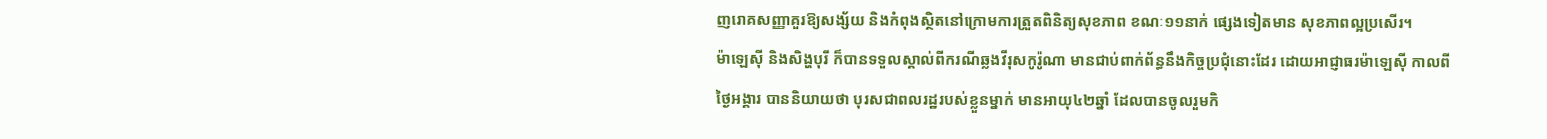ញរោគសញ្ញាគួរឱ្យសង្ស័យ និងកំពុងស្ថិតនៅក្រោមការត្រួតពិនិត្យសុខភាព ខណៈ១១នាក់ ផ្សេងទៀតមាន សុខភាពល្អប្រសើរ។
ម៉ាឡេស៊ី និងសិង្ហបុរី ក៏បានទទួលស្គាល់ពីករណីឆ្លងវីរុសកូរ៉ូណា មានជាប់ពាក់ព័ន្ធនឹងកិច្ចប្រជុំនោះដែរ ដោយអាជ្ញាធរម៉ាឡេស៊ី កាលពីថ្ងៃអង្គារ បាននិយាយថា បុរសជាពលរដ្ឋរបស់ខ្លួនម្នាក់ មានអាយុ៤២ឆ្នាំ ដែលបានចូលរួមកិ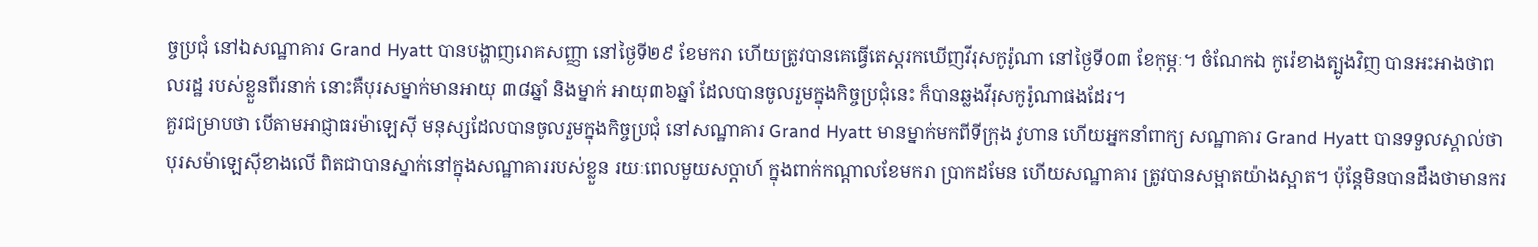ច្ចប្រជុំ នៅឯសណ្ឋាគារ Grand Hyatt បានបង្ហាញរោគសញ្ញា នៅថ្ងៃទី២៩ ខែមករា ហើយត្រូវបានគេធ្វើតេស្ដរកឃើញវីរុសកូរ៉ូណា នៅថ្ងៃទី០៣ ខែកុម្ភៈ។ ចំណែកឯ កូរ៉េខាងត្បូងវិញ បានអះអាងថាពលរដ្ឋ របស់ខ្លួនពីរនាក់ នោះគឺបុរសម្នាក់មានអាយុ ៣៨ឆ្នាំ និងម្នាក់ អាយុ៣៦ឆ្នាំ ដែលបានចូលរួមក្នុងកិច្ចប្រជុំនេះ ក៏បានឆ្លងវីរុសកូរ៉ូណាផងដែរ។
គួរជម្រាបថា បើតាមអាជ្ញាធរម៉ាឡេស៊ី មនុស្សដែលបានចូលរួមក្នុងកិច្ចប្រជុំ នៅសណ្ឋាគារ Grand Hyatt មានម្នាក់មកពីទីក្រុង វូហាន ហើយអ្នកនាំពាក្យ សណ្ឋាគារ Grand Hyatt បានទទួលស្គាល់ថា បុរសម៉ាឡេស៊ីខាងលើ ពិតជាបានស្នាក់នៅក្នុងសណ្ឋាគាររបស់ខ្លួន រយៈពេលមួយសប្ដាហ៍ ក្នុងពាក់កណ្ដាលខែមករា ប្រាកដមែន ហើយសណ្ឋាគារ ត្រូវបានសម្អាតយ៉ាងស្អាត។ ប៉ុន្តែមិនបានដឹងថាមានករ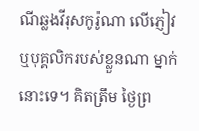ណីឆ្លងវីរុសកូរ៉ូណា លើភ្ញៀវ ឬបុគ្គលិករបស់ខ្លួនណា ម្នាក់នោះទេ។ គិតត្រឹម ថ្ងៃព្រ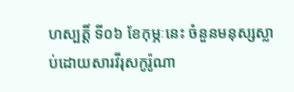ហស្បត្តិ៍ ទី០៦ ខែកុម្ភៈនេះ ចំនួនមនុស្សស្លាប់ដោយសារវីរុសកូរ៉ូណា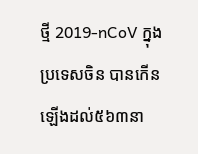ថ្មី 2019-nCoV ក្នុងប្រទេសចិន បានកើនឡើងដល់៥៦៣នា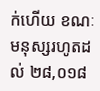ក់ហើយ ខណៈមនុស្សរហូតដល់ ២៨,០១៨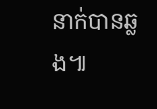នាក់បានឆ្លង៕